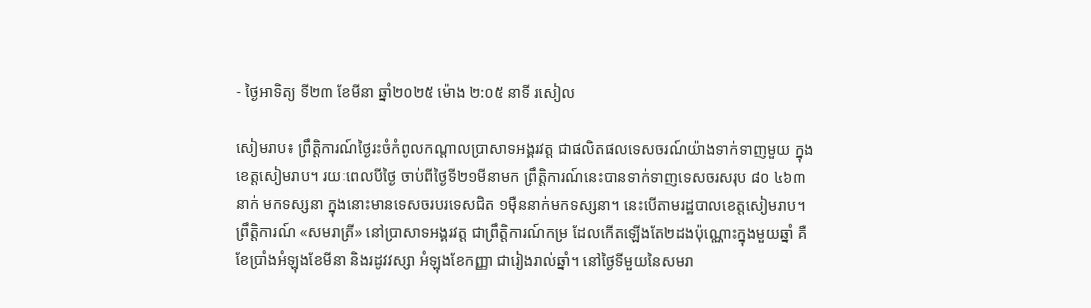- ថ្ងៃអាទិត្យ ទី២៣ ខែមីនា ឆ្នាំ២០២៥ ម៉ោង ២:០៥ នាទី រសៀល

សៀមរាប៖ ព្រឹត្តិការណ៍ថ្ងៃរះចំកំពូលកណ្ដាលប្រាសាទអង្គរវត្ត ជាផលិតផលទេសចរណ៍យ៉ាងទាក់ទាញមួយ ក្នុងខេត្តសៀមរាប។ រយៈពេលបីថ្ងៃ ចាប់ពីថ្ងៃទី២១មីនាមក ព្រឹត្តិការណ៍នេះបានទាក់ទាញទេសចរសរុប ៨០ ៤៦៣នាក់ មកទស្សនា ក្នុងនោះមានទេសចរបរទេសជិត ១ម៉ឺននាក់មកទស្សនា។ នេះបើតាមរដ្ឋបាលខេត្តសៀមរាប។
ព្រឹត្តិការណ៍ «សមរាត្រី» នៅប្រាសាទអង្គរវត្ត ជាព្រឹត្តិការណ៍កម្រ ដែលកើតឡើងតែ២ដងប៉ុណ្ណោះក្នុងមួយឆ្នាំ គឺខែប្រាំងអំឡុងខែមីនា និងរដូវវស្សា អំឡុងខែកញ្ញា ជារៀងរាល់ឆ្នាំ។ នៅថ្ងៃទីមួយនៃសមរា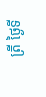ត្រី ថ្ងៃទី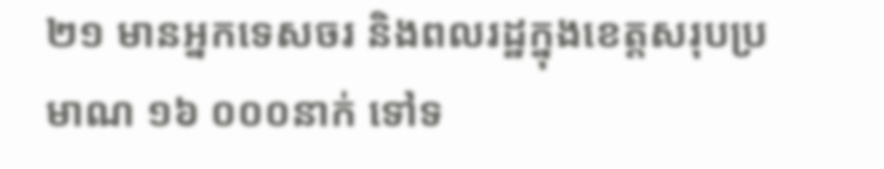២១ មានអ្នកទេសចរ និងពលរដ្ឋក្នុងខេត្តសរុបប្រមាណ ១៦ ០០០នាក់ ទៅទ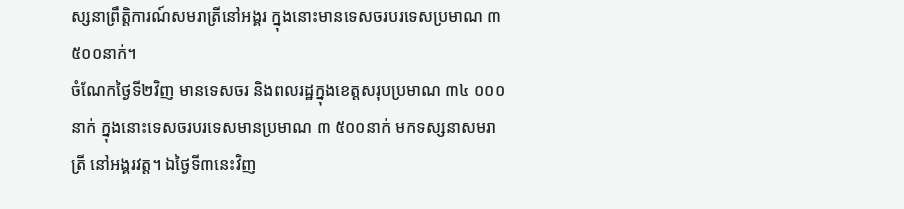ស្សនាព្រឹត្តិការណ៍សមរាត្រីនៅអង្គរ ក្នុងនោះមានទេសចរបរទេសប្រមាណ ៣ ៥០០នាក់។
ចំណែកថ្ងៃទី២វិញ មានទេសចរ និងពលរដ្ឋក្នុងខេត្តសរុបប្រមាណ ៣៤ ០០០នាក់ ក្នុងនោះទេសចរបរទេសមានប្រមាណ ៣ ៥០០នាក់ មកទស្សនាសមរាត្រី នៅអង្គរវត្ត។ ឯថ្ងៃទី៣នេះវិញ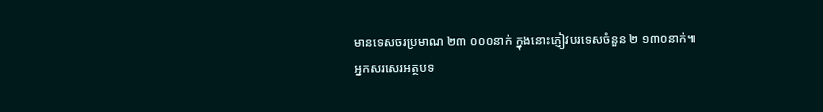មានទេសចរប្រមាណ ២៣ ០០០នាក់ ក្នុងនោះភ្ញៀវបរទេសចំនួន ២ ១៣០នាក់៕
អ្នកសរសេរអត្ថបទ